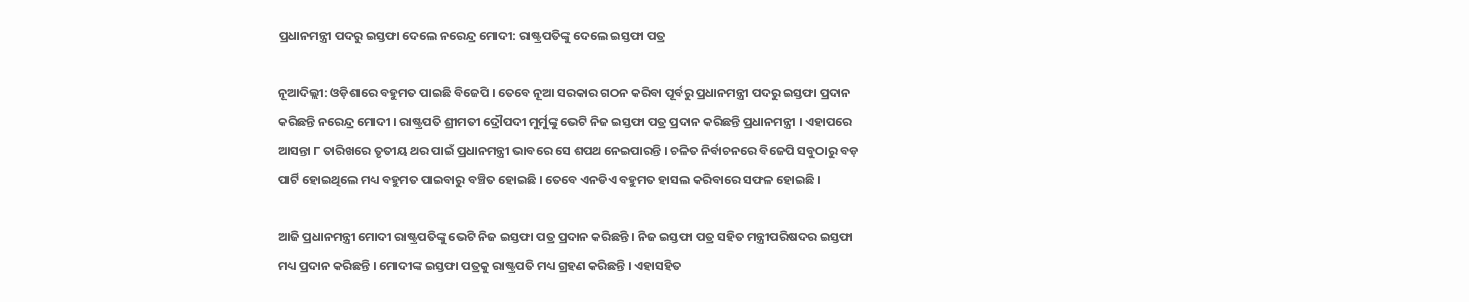ପ୍ରଧାନମନ୍ତ୍ରୀ ପଦରୁ ଇସ୍ତଫା ଦେଲେ ନରେନ୍ଦ୍ର ମୋଦୀ: ରାଷ୍ଟ୍ରପତିଙ୍କୁ ଦେଲେ ଇସ୍ତଫା ପତ୍ର

ନୂଆଦିଲ୍ଲୀ: ଓଡ଼ିଶାରେ ବହୁମତ ପାଇଛି ବିଜେପି । ତେବେ ନୂଆ ସରକାର ଗଠନ କରିବା ପୂର୍ବରୁ ପ୍ରଧାନମନ୍ତ୍ରୀ ପଦରୁ ଇସ୍ତଫା ପ୍ରଦାନ କରିଛନ୍ତି ନରେନ୍ଦ୍ର ମୋଦୀ । ରାଷ୍ଟ୍ରପତି ଶ୍ରୀମତୀ ଦ୍ରୌପଦୀ ମୁର୍ମୁଙ୍କୁ ଭେଟି ନିଜ ଇସ୍ତଫା ପତ୍ର ପ୍ରଦାନ କରିଛନ୍ତି ପ୍ରଧାନମନ୍ତ୍ରୀ । ଏହାପରେ ଆସନ୍ତା ୮ ତାରିଖରେ ତୃତୀୟ ଥର ପାଇଁ ପ୍ରଧାନମନ୍ତ୍ରୀ ଭାବରେ ସେ ଶପଥ ନେଇପାରନ୍ତି । ଚଳିତ ନିର୍ବାଚନରେ ବିଜେପି ସବୁଠାରୁ ବଡ଼ ପାର୍ଟି ହୋଇଥିଲେ ମଧ୍ୟ ବହୁମତ ପାଇବାରୁ ବଞ୍ଚିତ ହୋଇଛି । ତେବେ ଏନଡିଏ ବହୁମତ ହାସଲ କରିବାରେ ସଫଳ ହୋଇଛି ।

ଆଜି ପ୍ରଧାନମନ୍ତ୍ରୀ ମୋଦୀ ରାଷ୍ଟ୍ରପତିଙ୍କୁ ଭେଟି ନିଜ ଇସ୍ତଫା ପତ୍ର ପ୍ରଦାନ କରିଛନ୍ତି । ନିଜ ଇସ୍ତଫା ପତ୍ର ସହିତ ମନ୍ତ୍ରୀପରିଷଦର ଇସ୍ତଫା ମଧ୍ୟ ପ୍ରଦାନ କରିଛନ୍ତି । ମୋଦୀଙ୍କ ଇସ୍ତଫା ପତ୍ରକୁ ରାଷ୍ଟ୍ରପତି ମଧ୍ୟ ଗ୍ରହଣ କରିଛନ୍ତି । ଏହାସହିତ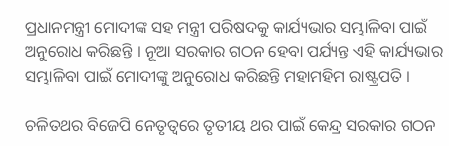ପ୍ରଧାନମନ୍ତ୍ରୀ ମୋଦୀଙ୍କ ସହ ମନ୍ତ୍ରୀ ପରିଷଦକୁ କାର୍ଯ୍ୟଭାର ସମ୍ଭାଳିବା ପାଇଁ ଅନୁରୋଧ କରିଛନ୍ତି । ନୂଆ ସରକାର ଗଠନ ହେବା ପର୍ଯ୍ୟନ୍ତ ଏହି କାର୍ଯ୍ୟଭାର ସମ୍ଭାଳିବା ପାଇଁ ମୋଦୀଙ୍କୁ ଅନୁରୋଧ କରିଛନ୍ତି ମହାମହିମ ରାଷ୍ଟ୍ରପତି ।

ଚଳିତଥର ବିଜେପି ନେତୃତ୍ୱରେ ତୃତୀୟ ଥର ପାଇଁ କେନ୍ଦ୍ର ସରକାର ଗଠନ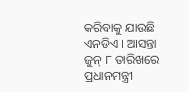କରିବାକୁ ଯାଉଛି ଏନଡିଏ । ଆସନ୍ତା ଜୁନ୍ ୮ ତାରିଖରେ ପ୍ରଧାନମନ୍ତ୍ରୀ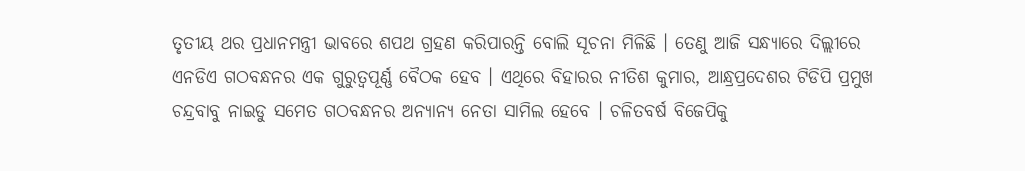ତୃତୀୟ ଥର ପ୍ରଧାନମନ୍ତ୍ରୀ ଭାବରେ ଶପଥ ଗ୍ରହଣ କରିପାରନ୍ତି ବୋଲି ସୂଚନା ମିଳିଛି । ତେଣୁ ଆଜି ସନ୍ଧ୍ୟାରେ ଦିଲ୍ଲୀରେ ଏନଡିଏ ଗଠବନ୍ଧନର ଏକ ଗୁରୁତ୍ୱପୂର୍ଣ୍ଣ ବୈଠକ ହେବ । ଏଥିରେ ବିହାରର ନୀତିଶ କୁମାର, ଆନ୍ଧ୍ରପ୍ରଦେଶର ଟିଡିପି ପ୍ରମୁଖ ଚନ୍ଦ୍ରବାବୁ ନାଇଡୁ ସମେତ ଗଠବନ୍ଧନର ଅନ୍ୟାନ୍ୟ ନେତା ସାମିଲ ହେବେ । ଚଳିତବର୍ଷ ବିଜେପିକୁ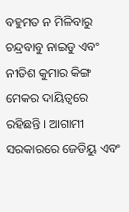ବହୁମତ ନ ମିଳିବାରୁ ଚନ୍ଦ୍ରବାବୁ ନାଇଡୁ ଏବଂ ନୀତିଶ କୁମାର କିଙ୍ଗ ମେକର ଦାୟିତ୍ୱରେ ରହିଛନ୍ତି । ଆଗାମୀ ସରକାରରେ ଜେଡିୟୁ ଏବଂ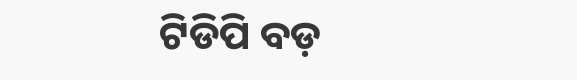ଟିଡିପି ବଡ଼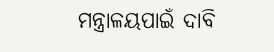ମନ୍ତ୍ରାଳୟପାଇଁ ଦାବି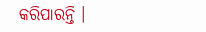କରିପାରନ୍ତି ।